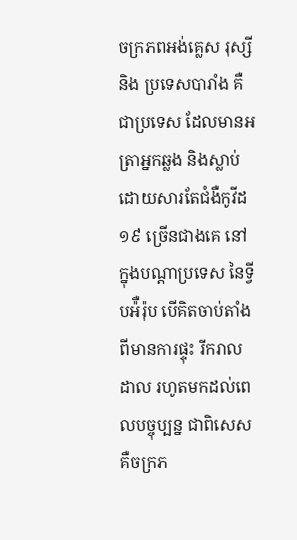ចក្រភពអង់គ្លេស រុស្សី និង ប្រទេសបារាំង គឺជាប្រទេស ដែលមានអត្រាអ្នកឆ្លង និងស្លាប់ដោយសារតែជំងឺកូវីដ១៩ ច្រើនជាងគេ នៅក្នុងបណ្តាប្រទេស នៃទ្វីបអ៉ឺរ៉ុប បើគិតចាប់តាំងពីមានការផ្ទុះ រីករាលដាល រហូតមកដល់ពេលបច្ចុប្បន្ន ជាពិសេសគឺចក្រភ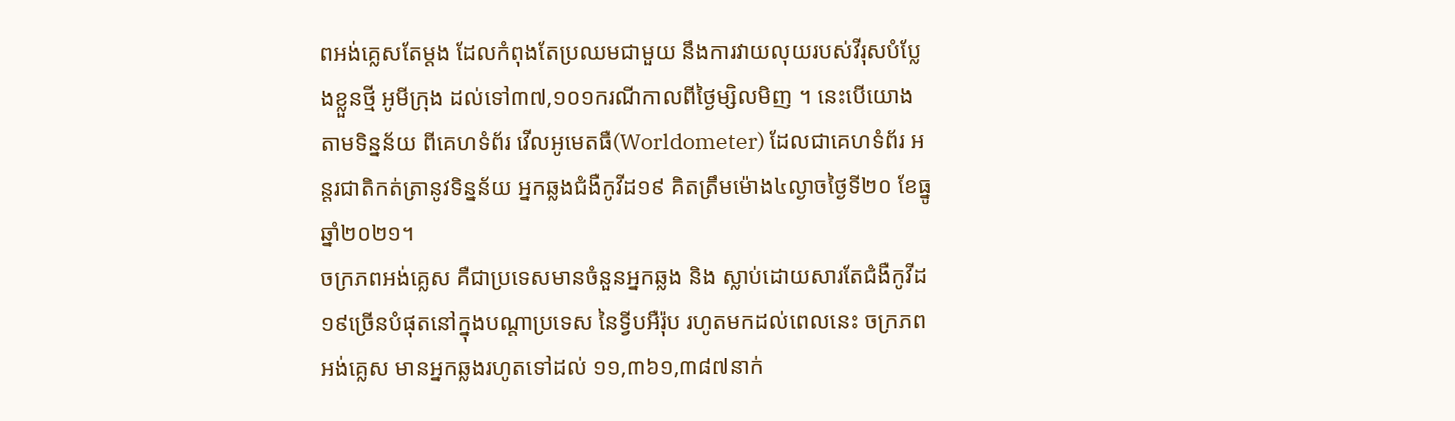ពអង់គ្លេសតែម្តង ដែលកំពុងតែប្រឈមជាមួយ នឹងការវាយលុយរបស់វីរុសបំប្លែងខ្លួនថ្មី អូមីក្រុង ដល់ទៅ៣៧,១០១ករណីកាលពីថ្ងៃម្សិលមិញ ។ នេះបើយោងតាមទិន្នន័យ ពីគេហទំព័រ វើលអូមេតធឺ(Worldometer) ដែលជាគេហទំព័រ អន្តរជាតិកត់ត្រានូវទិន្នន័យ អ្នកឆ្លងជំងឺកូវីដ១៩ គិតត្រឹមម៉ោង៤ល្ងាចថ្ងៃទី២០ ខែធ្នូ ឆ្នាំ២០២១។
ចក្រភពអង់គ្លេស គឺជាប្រទេសមានចំនួនអ្នកឆ្លង និង ស្លាប់ដោយសារតែជំងឺកូវីដ១៩ច្រើនបំផុតនៅក្នុងបណ្តាប្រទេស នៃទ្វីបអឺរ៉ុប រហូតមកដល់ពេលនេះ ចក្រភពអង់គ្លេស មានអ្នកឆ្លងរហូតទៅដល់ ១១,៣៦១,៣៨៧នាក់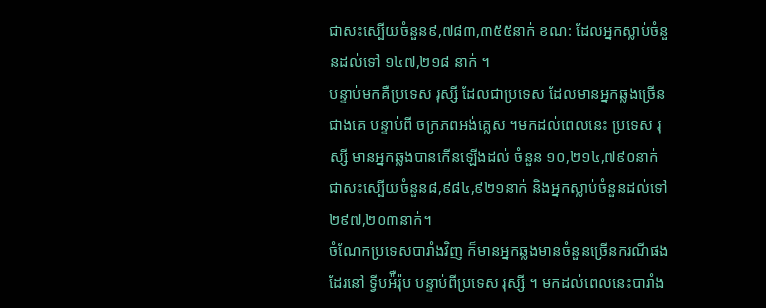ជាសះស្បើយចំនួន៩,៧៨៣,៣៥៥នាក់ ខណ: ដែលអ្នកស្លាប់ចំនួនដល់ទៅ ១៤៧,២១៨ នាក់ ។
បន្ទាប់មកគឺប្រទេស រុស្សី ដែលជាប្រទេស ដែលមានអ្នកឆ្លងច្រើនជាងគេ បន្ទាប់ពី ចក្រភពអង់គ្លេស ។មកដល់ពេលនេះ ប្រទេស រុស្សី មានអ្នកឆ្លងបានកើនឡើងដល់ ចំនួន ១០,២១៤,៧៩០នាក់ ជាសះស្បើយចំនួន៨,៩៨៤,៩២១នាក់ និងអ្នកស្លាប់ចំនួនដល់ទៅ២៩៧,២០៣នាក់។
ចំណែកប្រទេសបារាំងវិញ ក៏មានអ្នកឆ្លងមានចំនួនច្រើនករណីផងដែរនៅ ទ្វីបអ៉ឺរ៉ុប បន្ទាប់ពីប្រទេស រុស្សី ។ មកដល់ពេលនេះបារាំង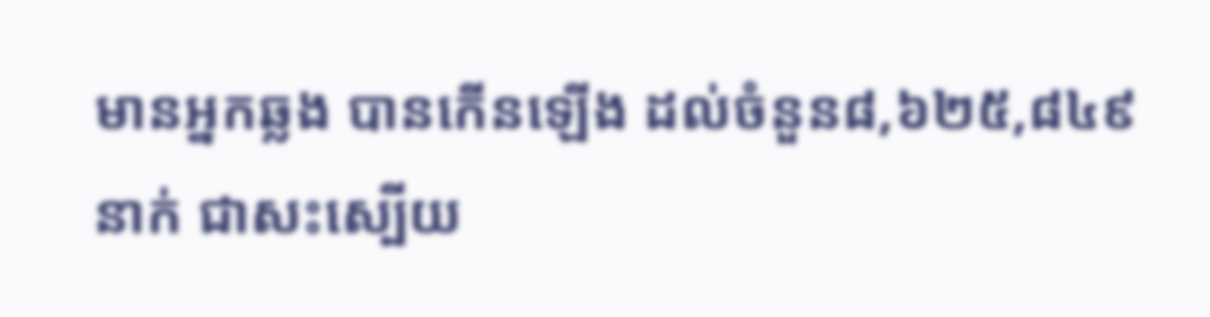មានអ្នកឆ្លង បានកើនឡើង ដល់ចំនួន៨,៦២៥,៨៤៩នាក់ ជាសះស្បើយ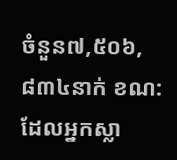ចំនួន៧,៥០៦,៨៣៤នាក់ ខណ: ដែលអ្នកស្លា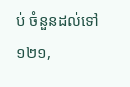ប់ ចំនួនដល់ទៅ ១២១,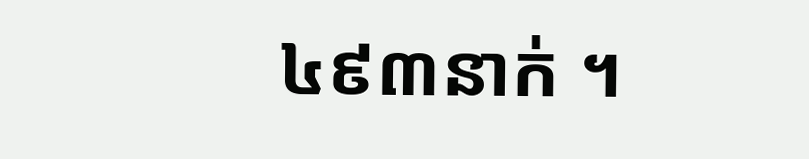៤៩៣នាក់ ។